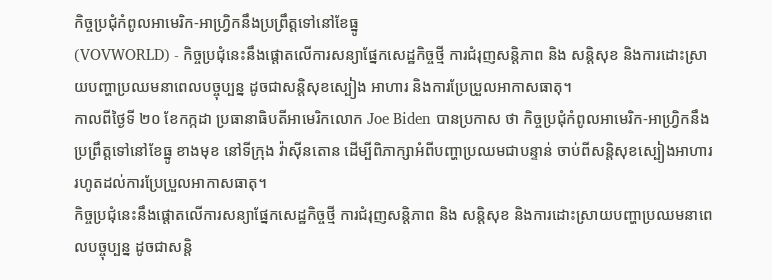កិច្ចប្រជុំកំពូលអាមេរិក-អាហ្វ្រិកនឹងប្រព្រឹត្តទៅនៅខែធ្នូ
(VOVWORLD) - កិច្ចប្រជុំនេះនឹងផ្តោតលើការសន្យាផ្នែកសេដ្ឋកិច្ចថ្មី ការជំរុញសន្តិភាព និង សន្តិសុខ និងការដោះស្រាយបញ្ហាប្រឈមនាពេលបច្ចុប្បន្ន ដូចជាសន្តិសុខស្បៀង អាហារ និងការប្រែប្រួលអាកាសធាតុ។
កាលពីថ្ងៃទី ២០ ខែកក្កដា ប្រធានាធិបតីអាមេរិកលោក Joe Biden បានប្រកាស ថា កិច្ចប្រជុំកំពូលអាមេរិក-អាហ្វ្រិកនឹងប្រព្រឹត្តទៅនៅខែធ្នូ ខាងមុខ នៅទីក្រុង វ៉ាស៊ីនតោន ដើម្បីពិភាក្សាអំពីបញ្ហាប្រឈមជាបន្ទាន់ ចាប់ពីសន្តិសុខស្បៀងអាហារ រហូតដល់ការប្រែប្រួលអាកាសធាតុ។
កិច្ចប្រជុំនេះនឹងផ្តោតលើការសន្យាផ្នែកសេដ្ឋកិច្ចថ្មី ការជំរុញសន្តិភាព និង សន្តិសុខ និងការដោះស្រាយបញ្ហាប្រឈមនាពេលបច្ចុប្បន្ន ដូចជាសន្តិ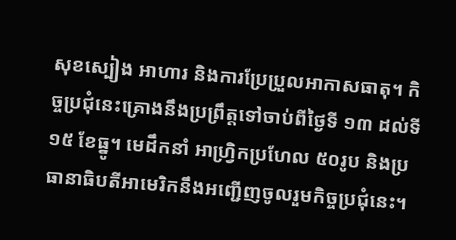សុខស្បៀង អាហារ និងការប្រែប្រួលអាកាសធាតុ។ កិច្ចប្រជុំនេះគ្រោងនឹងប្រព្រឹត្តទៅចាប់ពីថ្ងៃទី ១៣ ដល់ទី ១៥ ខែធ្នូ។ មេដឹកនាំ អាហ្វ្រិកប្រហែល ៥០រូប និងប្រធានាធិបតីអាមេរិកនឹងអញ្ជើញចូលរួមកិច្ចប្រជុំនេះ។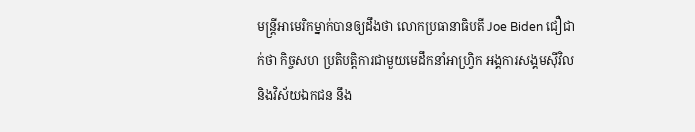មន្ត្រីអាមេរិកម្នាក់បានឲ្យដឹងថា លោកប្រធានាធិបតី Joe Biden ជឿជាក់ថា កិច្ចសហ ប្រតិបត្តិការជាមួយមេដឹកនាំអាហ្វ្រិក អង្គការសង្គមស៊ីវិល និងវិស័យឯកជន នឹង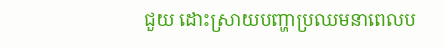ជួយ ដោះស្រាយបញ្ហាប្រឈមនាពេលប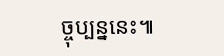ច្ចុប្បន្ននេះ៕